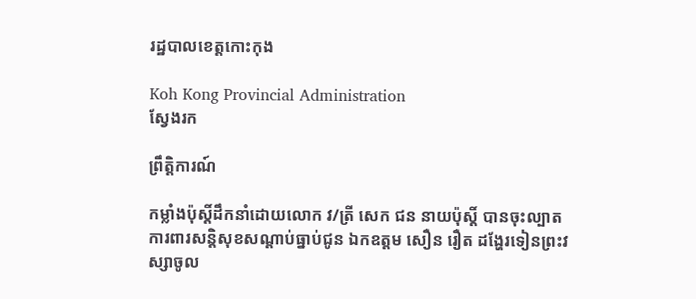រដ្ឋបាលខេត្តកោះកុង

Koh Kong Provincial Administration
ស្វែងរក

ព្រឹត្តិការណ៍

កម្លាំងប៉ុស្តិ៍ដឹកនាំដោយលោក វ/ត្រី សេក ជន នាយប៉ុស្តិ៍ បានចុះល្បាតការពារសន្តិសុខសណ្តាប់ធ្នាប់ជូន ឯកឧត្តម សឿន រឿត ដង្ហែរទៀនព្រះវស្សាចូល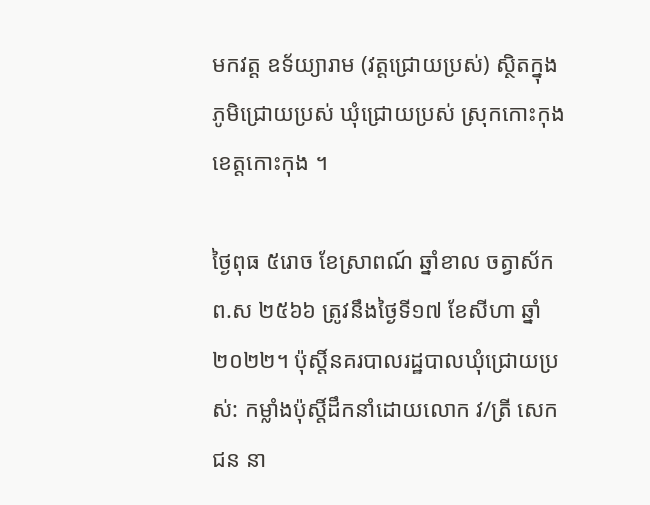មកវត្ត ឧទ័យ្យារាម (វត្តជ្រោយប្រស់) ស្ថិតក្នុងភូមិជ្រោយប្រស់ ឃុំជ្រោយប្រស់ ស្រុកកោះកុង ខេត្តកោះកុង ។

ថ្ងៃពុធ ៥រោច ខែស្រាពណ៍ ឆ្នាំខាល ចត្វាស័ក ព.ស ២៥៦៦ ត្រូវនឹងថ្ងៃទី១៧ ខែសីហា ឆ្នាំ២០២២។ ប៉ុស្តិ៍នគរបាលរដ្ឋបាលឃុំជ្រោយប្រស់: កម្លាំងប៉ុស្តិ៍ដឹកនាំដោយលោក វ/ត្រី សេក ជន នា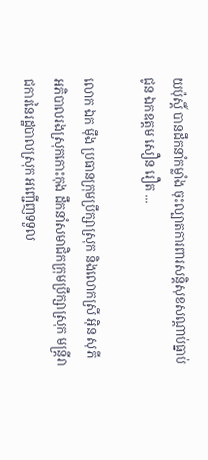យប៉ុស្តិ៍ បានដឹកនាំកម្លាំង ចុះល្បាតការពារសន្តិសុខសណ្តាប់ធ្នាប់ជូន ឯកឧត្តម សឿន រឿត ...

លោក ឯក ម៉ឹង ប្រធានក្រុមប្រឹក្សាស្រុក និងលោកស្រី អ៊ិន សុភី អភិបាលរងស្រុកកោះកុង ដឹកនាំសមាជិកក្រុមប្រឹក្សាស្រុក មន្រ្តីរាជការនៃរដ្ឋបាលស្រុក អញ្ជើញទទួល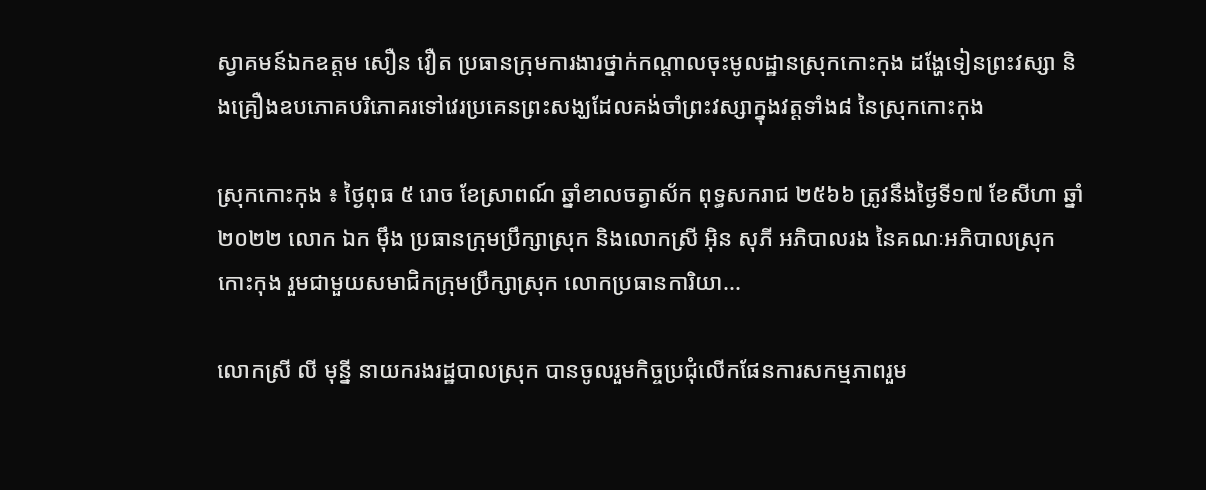ស្វាគមន៍ឯកឧត្តម សឿន វឿត ប្រធានក្រុមការងារថ្នាក់កណ្តាលចុះមូលដ្ឋានស្រុកកោះកុង ដង្ហែទៀនព្រះវស្សា និងគ្រឿងឧបភោគបរិភោគរទៅវេរប្រគេនព្រះសង្ឃដែលគង់ចាំព្រះវស្សាក្នុងវត្តទាំង៨ នៃស្រុកកោះកុង

ស្រុកកោះកុង ៖ ថ្ងៃពុធ ៥ រោច ខែស្រាពណ៍ ឆ្នាំខាលចត្វាស័ក ពុទ្ធសករាជ ២៥៦៦ ត្រូវនឹងថ្ងៃទី១៧ ខែសីហា ឆ្នាំ២០២២ លោក ឯក ម៉ឹង ប្រធានក្រុមប្រឹក្សាស្រុក និងលោកស្រី អ៊ិន សុភី អភិបាលរង នៃគណៈអភិបាលស្រុកកោះកុង រួមជាមួយសមាជិកក្រុមប្រឹក្សាស្រុក លោកប្រធានការិយា...

លោកស្រី លី មុន្នី នាយករងរដ្ឋបាលស្រុក បានចូលរួមកិច្ចប្រជុំលើកផែនការសកម្មភាពរួម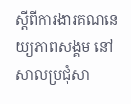ស្តីពីការងារគណនេយ្យភាពសង្គម នៅសាលប្រជុំសា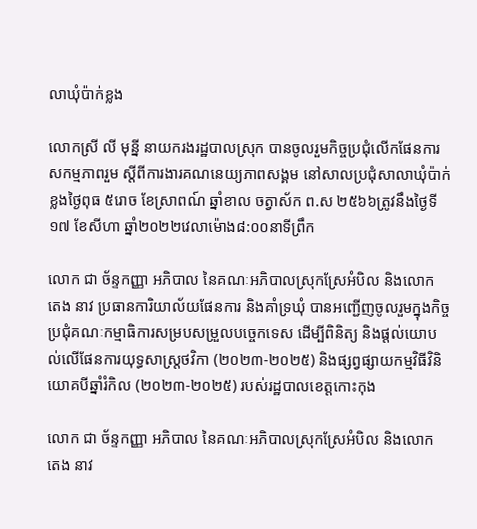លាឃុំប៉ាក់ខ្លង

លោកស្រី លី មុន្នី នាយករងរដ្ឋបាលស្រុក បានចូលរួមកិច្ចប្រជុំលើកផែនការសកម្មភាពរួម ស្តីពីការងារគណនេយ្យភាពសង្គម នៅសាលប្រជុំសាលាឃុំប៉ាក់ខ្លងថ្ងៃពុធ ៥រោច ខែស្រាពណ៍ ឆ្នាំខាល ចត្វាស័ក ព.ស ២៥៦៦ត្រូវនឹងថ្ងៃទី១៧ ខែសីហា ឆ្នាំ២០២២វេលាម៉ោង៨:០០នាទីព្រឹក

លោក ជា ច័ន្ទកញ្ញា អភិបាល នៃគណៈអភិបាលស្រុកស្រែអំបិល និងលោក តេង នាវ ប្រធានការិយាល័យផែនការ និងគាំទ្រឃុំ បានអញ្ជើញចូលរួមក្នុងកិច្ចប្រជុំគណៈកម្មាធិការសម្របសម្រួលបច្ចេកទេស ដើម្បីពិនិត្យ និងផ្ដល់យោបល់លើផែនការយុទ្ធសាស្ត្រថវិកា (២០២៣-២០២៥) និងផ្សព្វផ្សាយកម្មវិធីវិនិយោគបីឆ្នាំរំកិល (២០២៣-២០២៥) របស់រដ្ឋបាលខេត្តកោះកុង

លោក ជា ច័ន្ទកញ្ញា អភិបាល នៃគណៈអភិបាលស្រុកស្រែអំបិល និងលោក តេង នាវ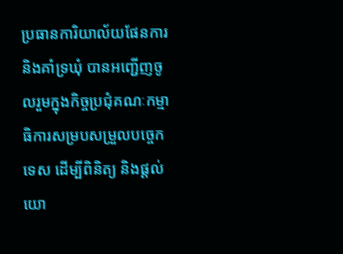ប្រធានការិយាល័យផែនការ និងគាំទ្រឃុំ បានអញ្ជើញចូលរួមក្នុងកិច្ចប្រជុំគណៈកម្មាធិការសម្របសម្រួលបច្ចេកទេស ដើម្បីពិនិត្យ និងផ្ដល់យោ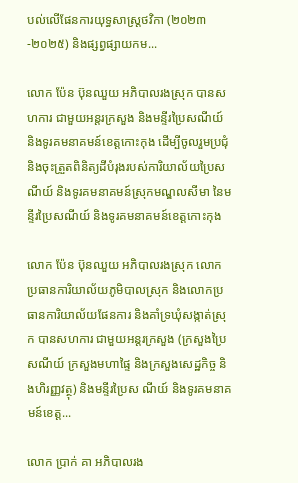បល់លើផែនការយុទ្ធសាស្ត្រថវិកា (២០២៣-២០២៥) និងផ្សព្វផ្សាយកម...

លោក ប៉ែន ប៊ុនឈួយ អភិបាលរងស្រុក បានសហការ ជាមួយអន្តរក្រសួង និងមន្ទីរប្រៃសណីយ៍ និងទូរគមនាគមន៍ខេត្តកោះកុង ដើម្បីចូលរួមប្រជុំ និងចុះត្រួតពិនិត្យដីបំរុងរបស់ការិយាល័យប្រៃសណីយ៍ និងទូរគមនាគមន៍ស្រុកមណ្ឌលសីមា នៃមន្ទីរប្រៃសណីយ៍ និងទូរគមនាគមន៍ខេត្តកោះកុង

លោក ប៉ែន ប៊ុនឈួយ អភិបាលរងស្រុក លោកប្រធានការិយាល័យភូមិបាលស្រុក និងលោកប្រធានការិយាល័យផែនការ និងគាំទ្រឃុំសង្កាត់ស្រុក បានសហការ ជាមួយអន្តរក្រសួង (ក្រសួងប្រៃសណីយ៍ ក្រសួងមហាផ្ទៃ និងក្រសួងសេដ្ឋកិច្ច និងហិរញ្ញវត្ថុ) និងមន្ទីរប្រៃស ណីយ៍ និងទូរគមនាគមន៍ខេត្ត...

លោក ប្រាក់ គា អភិបាលរង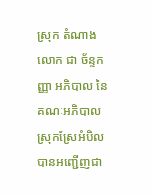ស្រុក តំណាងលោក ជា ច័ន្ទកញ្ញា អភិបាល នៃគណៈអភិបាលស្រុកស្រែអំបិល បានអញ្ជើញជា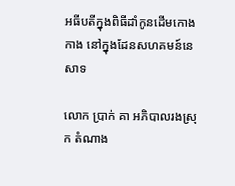អធីបតីក្នុងពិធីដាំកូនដើមកោងកាង នៅក្នុងដែនសហគមន៍នេសាទ

លោក ប្រាក់ គា អភិបាលរងស្រុក តំណាង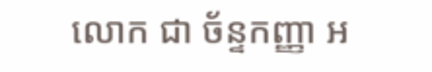លោក ជា ច័ន្ទកញ្ញា អ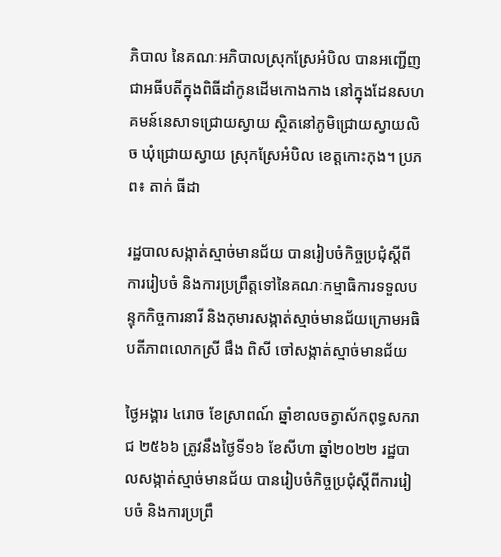ភិបាល នៃគណៈអភិបាលស្រុកស្រែអំបិល បានអញ្ជើញជាអធីបតីក្នុងពិធីដាំកូនដើមកោងកាង នៅក្នុងដែនសហគមន៍នេសាទជ្រោយស្វាយ ស្ថិតនៅភូមិជ្រោយស្វាយលិច ឃុំជ្រោយស្វាយ ស្រុកស្រែអំបិល ខេត្តកោះកុង។ ប្រភព៖ តាក់ ធីដា

រដ្ឋបាលសង្កាត់ស្មាច់មានជ័យ បានរៀបចំកិច្ចប្រជុំស្ដីពីការរៀបចំ និងការប្រព្រឹត្តទៅនៃគណៈកម្មាធិការទទួលបន្ទុកកិច្ចការនារី និងកុមារសង្កាត់ស្មាច់មានជ័យក្រោមអធិបតីភាពលោកស្រី ផឹង ពិសី ចៅសង្កាត់ស្មាច់មានជ័យ

ថ្ងៃអង្គារ ៤រោច ខែស្រាពណ៍ ឆ្នាំខាលចត្វាស័កពុទ្ធសករាជ ២៥៦៦ ត្រូវនឹងថ្ងៃទី១៦ ខែសីហា ឆ្នាំ២០២២ រដ្ឋបាលសង្កាត់ស្មាច់មានជ័យ បានរៀបចំកិច្ចប្រជុំស្ដីពីការរៀបចំ និងការប្រព្រឹ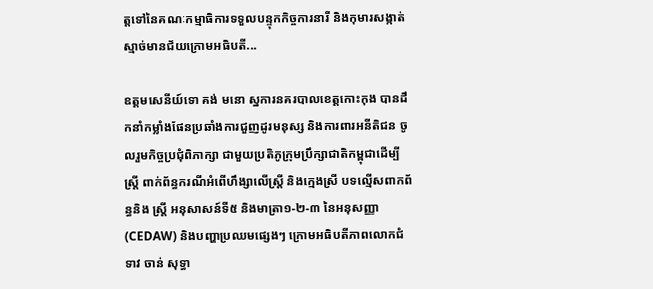ត្តទៅនៃគណៈកម្មាធិការទទួលបន្ទុកកិច្ចការនារី និងកុមារសង្កាត់ស្មាច់មានជ័យក្រោមអធិបតី...

ឧត្ដមសេនីយ៍ទោ គង់ មនោ ស្នការនគរបាលខេត្តកោះកុង បានដឹកនាំកម្លាំងផែនប្រឆាំងការជួញដូរមនុស្ស និងការពារអនីតិជន ចូលរួមកិច្ចប្រជុំពិភាក្សា ជាមួយប្រតិភូក្រុមប្រឹក្សាជាតិកម្ពុជាដើម្បីស្រ្តី ពាក់ព័ន្ធករណីអំពើហឹង្សាលើស្រ្តី និងក្មេងស្រី បទល្មើសពាកព័ន្ធនិង ស្រ្តី អនុសាសន៍ទី៥ និងមាត្រា១-២-៣ នៃអនុសញ្ញា (CEDAW) និងបញ្ហាប្រឈមផ្សេងៗ ក្រោមអធិបតីភាពលោកជំទាវ ចាន់ សុទ្ធា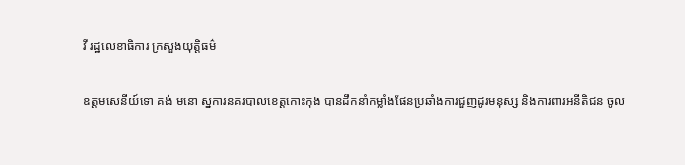វី រដ្ឋលេខាធិការ ក្រសួងយុត្តិធម៌

ឧត្ដមសេនីយ៍ទោ គង់ មនោ ស្នការនគរបាលខេត្តកោះកុង បានដឹកនាំកម្លាំងផែនប្រឆាំងការជួញដូរមនុស្ស និងការពារអនីតិជន ចូល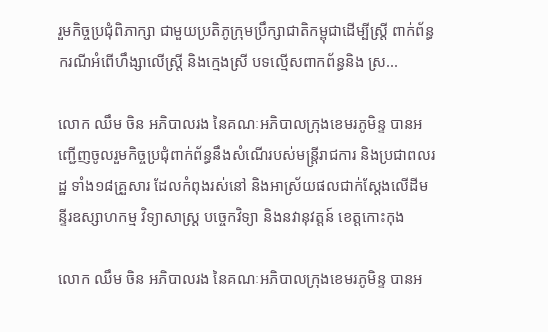រួមកិច្ចប្រជុំពិភាក្សា ជាមួយប្រតិភូក្រុមប្រឹក្សាជាតិកម្ពុជាដើម្បីស្រ្តី ពាក់ព័ន្ធករណីអំពើហឹង្សាលើស្រ្តី និងក្មេងស្រី បទល្មើសពាកព័ន្ធនិង ស្រ...

លោក ឈឹម ចិន អភិបាលរង នៃគណៈអភិបាលក្រុងខេមរភូមិន្ទ បានអញ្ជើញចូលរួមកិច្ចប្រជុំពាក់ព័ន្ធនឹងសំណើរបស់មន្ត្រីរាជការ និងប្រជាពលរដ្ឋ ទាំង១៨គ្រួសារ ដែលកំពុងរស់នៅ និងអាស្រ័យផលជាក់ស្ដែងលើដីមន្ទីរឧស្សាហកម្ម វិទ្យាសាស្ត្រ បច្ចេកវិទ្យា និងនវានុវត្តន៍ ខេត្តកោះកុង

លោក ឈឹម ចិន អភិបាលរង នៃគណៈអភិបាលក្រុងខេមរភូមិន្ទ បានអ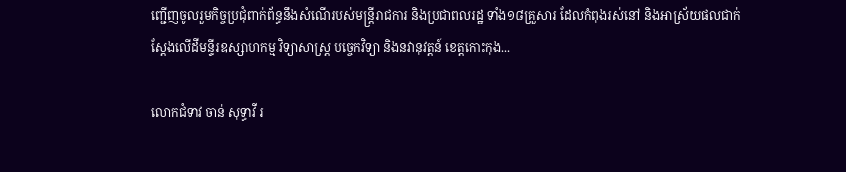ញ្ជើញចូលរួមកិច្ចប្រជុំពាក់ព័ន្ធនឹងសំណើរបស់មន្ត្រីរាជការ និងប្រជាពលរដ្ឋ ទាំង១៨គ្រួសារ ដែលកំពុងរស់នៅ និងអាស្រ័យផលជាក់ស្ដែងលើដីមន្ទីរឧស្សាហកម្ម វិទ្យាសាស្ត្រ បច្ចេកវិទ្យា និងនវានុវត្តន៍ ខេត្តកោះកុង...

លោកជំទាវ ចាន់ សុទ្ធាវី រ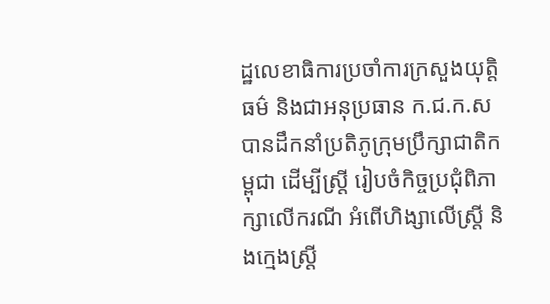ដ្ឋលេខាធិការប្រចាំការក្រសួងយុត្តិធម៌ និងជាអនុប្រធាន ក.ជ.ក.ស បានដឹកនាំប្រតិភូក្រុមប្រឹក្សាជាតិកម្ពុជា ដើម្បីស្ត្រី រៀបចំកិច្ចប្រជុំពិភាក្សាលើករណី អំពើហិង្សាលើស្ត្រី និងក្មេងស្រ្តី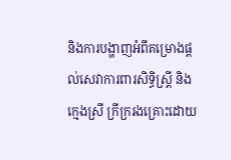និងការបង្ហាញអំពីគម្រោងផ្តល់សេវាការពារសិទ្ធិស្ត្រី និងក្មេងស្រី ក្រីក្ររងគ្រោះដោយ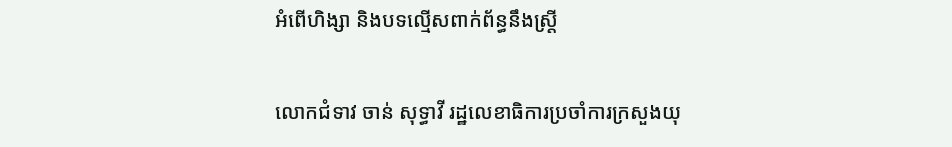អំពើហិង្សា និងបទល្មើសពាក់ព័ន្ធនឹងស្ត្រី

លោកជំទាវ ចាន់ សុទ្ធាវី រដ្ឋលេខាធិការប្រចាំការក្រសួងយុ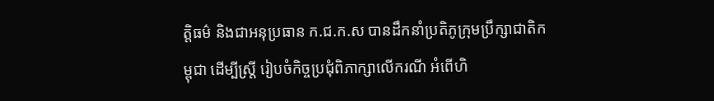ត្តិធម៌ និងជាអនុប្រធាន ក.ជ.ក.ស បានដឹកនាំប្រតិភូក្រុមប្រឹក្សាជាតិកម្ពុជា ដើម្បីស្ត្រី រៀបចំកិច្ចប្រជុំពិភាក្សាលើករណី អំពើហិ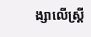ង្សាលើស្ត្រី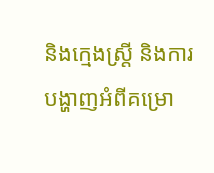និងក្មេងស្រ្តី និងការបង្ហាញអំពីគម្រោ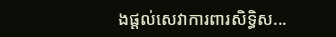ងផ្តល់សេវាការពារសិទ្ធិស...